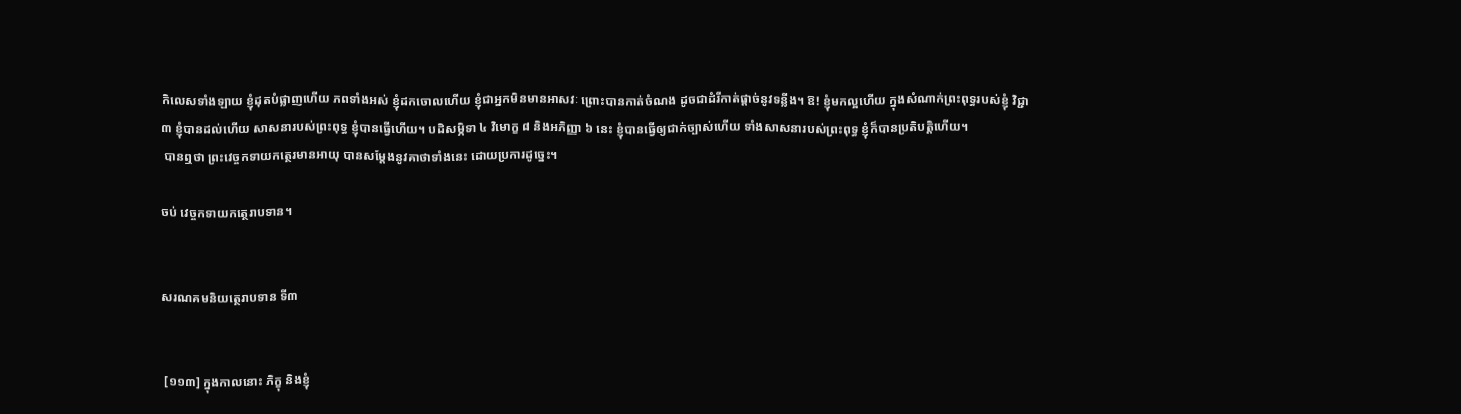កិលេសទាំងឡាយ ខ្ញុំដុតបំផ្លាញហើយ ភពទាំងអស់ ខ្ញុំដកចោលហើយ ខ្ញុំជាអ្នកមិនមានអាសវៈ ព្រោះបានកាត់ចំណង ដូចជាដំរីកាត់ផ្តាច់នូវទន្លីង។ ឱ! ខ្ញុំមកល្អហើយ ក្នុងសំណាក់ព្រះពុទ្ធរបស់ខ្ញុំ វិជ្ជា ៣ ខ្ញុំបានដល់ហើយ សាសនារបស់ព្រះពុទ្ធ ខ្ញុំបានធ្វើហើយ។ បដិសម្ភិទា ៤ វិមោក្ខ ៨ និងអភិញ្ញា ៦ នេះ ខ្ញុំបានធ្វើឲ្យជាក់ច្បាស់ហើយ ទាំងសាសនារបស់ព្រះពុទ្ធ ខ្ញុំក៏បានប្រតិបត្តិហើយ។
 បានឮថា ព្រះវេច្ចកទាយកត្ថេរមានអាយុ បានសម្តែងនូវគាថាទាំងនេះ ដោយប្រការដូច្នេះ។

ចប់ វេច្ចកទាយកត្ថេរាបទាន។


សរណគមនិយត្ថេរាបទាន ទី៣


 [១១៣] ក្នុងកាលនោះ ភិក្ខុ និងខ្ញុំ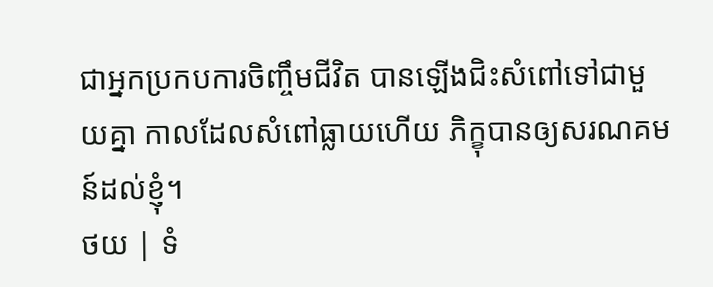ជាអ្នកប្រកបការចិញ្ចឹមជីវិត បានឡើងជិះសំពៅទៅជាមួយគ្នា កាលដែលសំពៅធ្លាយហើយ ភិក្ខុបានឲ្យសរណគមន៍ដល់ខ្ញុំ។
ថយ | ទំ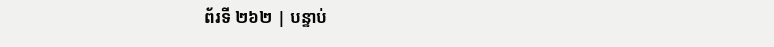ព័រទី ២៦២ | បន្ទាប់